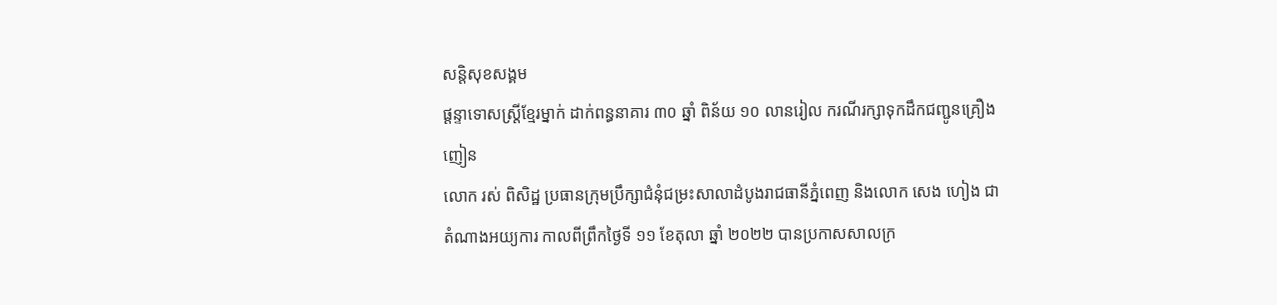សន្តិសុខសង្គម
ផ្ដន្ទាទោសស្ត្រីខ្មែរម្នាក់ ដាក់ពន្ធនាគារ ៣០ ឆ្នាំ ពិន័យ ១០ លានរៀល ករណីរក្សាទុកដឹកជញ្ជូនគ្រឿងញៀន
លោក រស់ ពិសិដ្ឋ ប្រធានក្រុមប្រឹក្សាជំនុំជម្រះសាលាដំបូងរាជធានីភ្នំពេញ និងលោក សេង ហៀង ជាតំណាងអយ្យការ កាលពីព្រឹកថ្ងៃទី ១១ ខែតុលា ឆ្នាំ ២០២២ បានប្រកាសសាលក្រ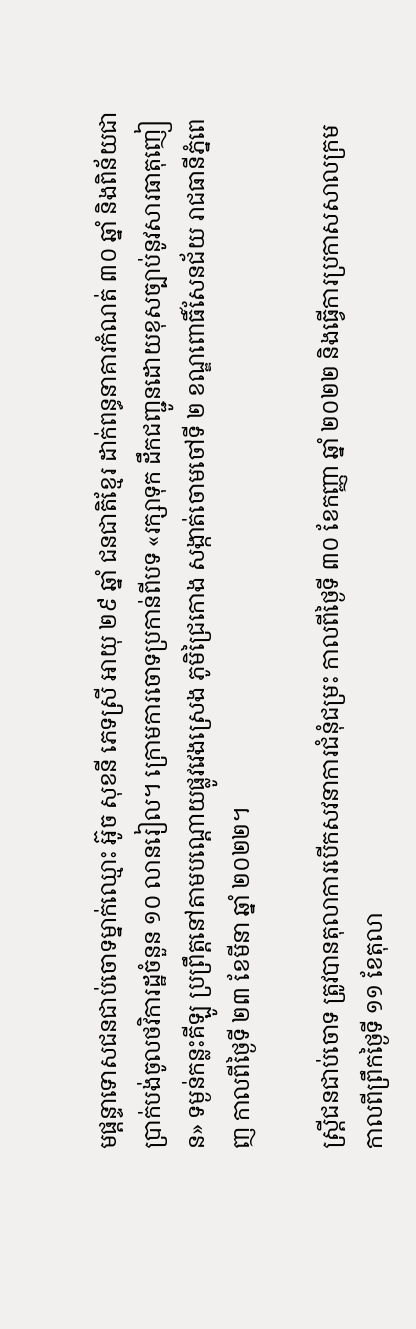មផ្ដន្ទាទោសជនជាប់ចោទម្នាក់ឈ្មោះ អ៊ូច សុខនី ភេទស្រី អាយុ ២៩ ឆ្នាំ ជនជាតិខ្មែរ ដាក់ពន្ធនាគារកំណត់ ៣០ ឆ្នាំ និងពិន័យជាប្រាក់បង់ចូលថវិការដ្ឋចំនួន ១០ លានរៀល។ ក្រោមការចោទប្រកាន់ពីបទ «រក្សាទុក ដឹកជញ្ជូនដោយខុសច្បាប់នូវសារធាតុញៀន» ទម្ងន់កន្លះគីឡូ ប្រព្រឹត្តនៅតាមបណ្ដោយផ្លូវវេងស្រេង ភូមិជ្រៃកោង សង្កាត់ចោមចៅទី ២ ខណ្ឌពោធិ៍សែនជ័យ រាជធានីភ្នំពេញ កាលពីថ្ងៃទី ២៣ ខែមីនា ឆ្នាំ ២០២២។

ស្ត្រីជនជាប់ចោទ ត្រូវបានតុលាការបើកសវនាការជំនុំជម្រះ កាលពីថ្ងៃទី ៣០ ខែកញ្ញា ឆ្នាំ ២០២២ និងធ្វើការប្រកាសសាលក្រមកាលពីព្រឹកថ្ងៃទី ១១ ខែតុលា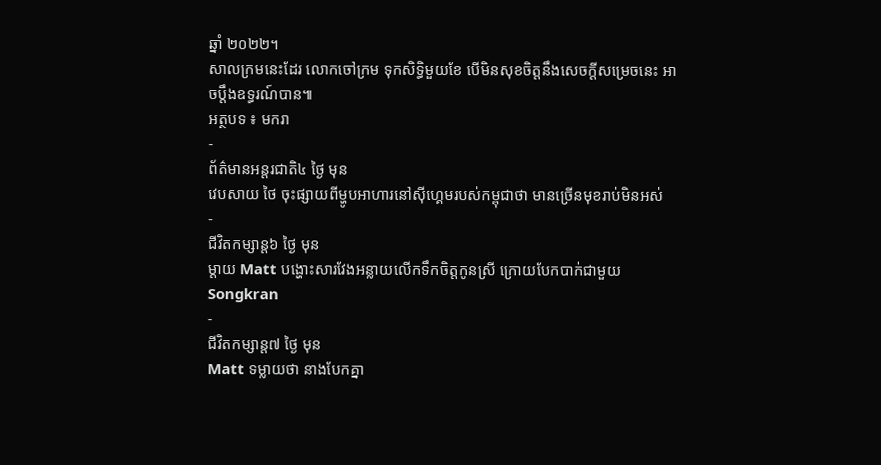ឆ្នាំ ២០២២។
សាលក្រមនេះដែរ លោកចៅក្រម ទុកសិទ្ធិមួយខែ បើមិនសុខចិត្តនឹងសេចក្ដីសម្រេចនេះ អាចប្តឹងឧទ្ធរណ៍បាន៕
អត្ថបទ ៖ មករា
-
ព័ត៌មានអន្ដរជាតិ៤ ថ្ងៃ មុន
វេបសាយ ថៃ ចុះផ្សាយពីម្ហូបអាហារនៅស៊ីហ្គេមរបស់កម្ពុជាថា មានច្រើនមុខរាប់មិនអស់
-
ជីវិតកម្សាន្ដ៦ ថ្ងៃ មុន
ម្ដាយ Matt បង្ហោះសារវែងអន្លាយលើកទឹកចិត្តកូនស្រី ក្រោយបែកបាក់ជាមួយ Songkran
-
ជីវិតកម្សាន្ដ៧ ថ្ងៃ មុន
Matt ទម្លាយថា នាងបែកគ្នា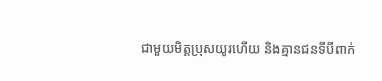ជាមួយមិត្តប្រុសយូរហើយ និងគ្មានជនទីបីពាក់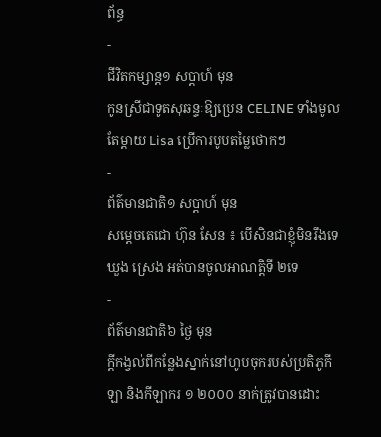ព័ន្ធ
-
ជីវិតកម្សាន្ដ១ សប្តាហ៍ មុន
កូនស្រីជាទូតសុឆន្ទៈឱ្យប្រេន CELINE ទាំងមូល តែម្ដាយ Lisa ប្រើការបូបតម្លៃថោកៗ
-
ព័ត៌មានជាតិ១ សប្តាហ៍ មុន
សម្ដេចតេជោ ហ៊ុន សែន ៖ បើសិនជាខ្ញុំមិនរឹងទេ ឃួង ស្រេង អត់បានចូលអាណត្តិទី ២ទេ
-
ព័ត៌មានជាតិ៦ ថ្ងៃ មុន
ក្ដីកង្វល់ពីកន្លែងស្នាក់នៅហូបចុករបស់ប្រតិភូកីឡា និងកីឡាករ ១ ២០០០ នាក់ត្រូវបានដោះ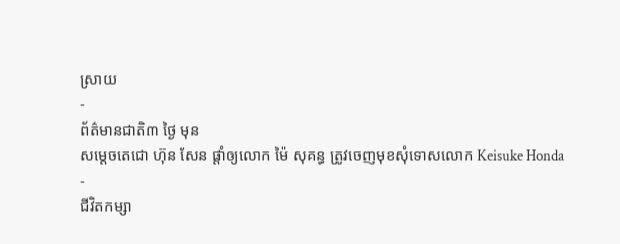ស្រាយ
-
ព័ត៌មានជាតិ៣ ថ្ងៃ មុន
សម្ដេចតេជោ ហ៊ុន សែន ផ្ដាំឲ្យលោក ម៉ៃ សុគន្ធ ត្រូវចេញមុខសុំទោសលោក Keisuke Honda
-
ជីវិតកម្សា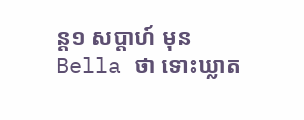ន្ដ១ សប្តាហ៍ មុន
Bella ថា ទោះឃ្លាត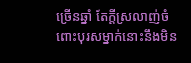ច្រើនឆ្នាំ តែក្ដីស្រលាញ់ចំពោះបុរសម្នាក់នោះនឹងមិន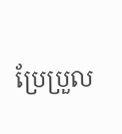ប្រែប្រួល